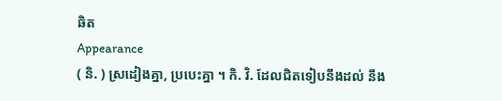ឆិត
Appearance
( និ. ) ស្រដៀងគ្នា, ប្របេះគ្នា ។ កិ. វិ. ដែលជិតទៀបនឹងដល់ នឹង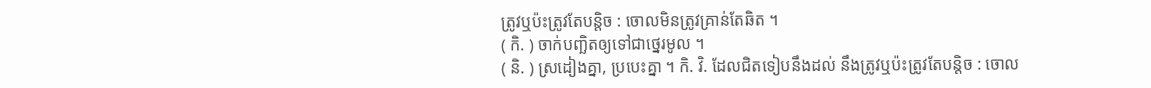ត្រូវឬប៉ះត្រូវតែបន្ដិច : ចោលមិនត្រូវគ្រាន់តែឆិត ។
( កិ. ) ចាក់បញ្ឆិតឲ្យទៅជាថ្នេរមូល ។
( និ. ) ស្រដៀងគ្នា, ប្របេះគ្នា ។ កិ. វិ. ដែលជិតទៀបនឹងដល់ នឹងត្រូវឬប៉ះត្រូវតែបន្ដិច : ចោល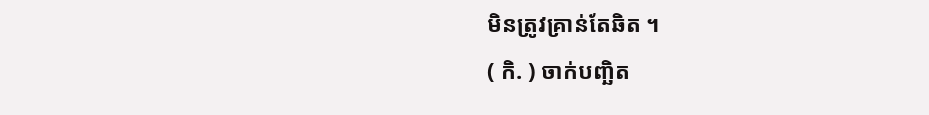មិនត្រូវគ្រាន់តែឆិត ។
( កិ. ) ចាក់បញ្ឆិត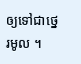ឲ្យទៅជាថ្នេរមូល ។